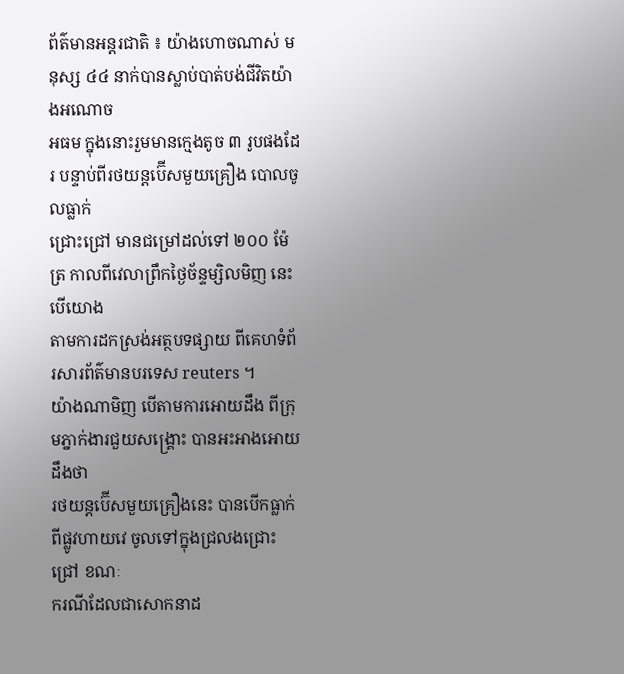ព័ត៌មានអន្តរជាតិ ៖ យ៉ាងហោចណាស់ មនុស្ស ៤៤ នាក់បានស្លាប់បាត់បង់ជីវិតយ៉ាងអណោច
អធម ក្នុងនោះរួមមានក្មេងតូច ៣ រូបផងដែរ បន្ទាប់ពីរថយន្តប៊ើសមួយគ្រឿង បោលចូលធ្លាក់
ជ្រោះជ្រៅ មានជម្រៅដល់ទៅ ២០០ ម៉ែត្រ កាលពីវេលាព្រឹកថ្ងៃច័ន្ទម្សិលមិញ នេះបើយោង
តាមការដកស្រង់អត្ថបទផ្សាយ ពីគេហទំព័រសារព័ត៌មានបរទេស reuters ។
យ៉ាងណាមិញ បើតាមការអោយដឹង ពីក្រុមភ្នាក់ងារជួយសង្រ្គោះ បានអះអាងអោយដឹងថា
រថយន្តប៊ើសមួយគ្រឿងនេះ បានបើកធ្លាក់ពីផ្លូវហាយវេ ចូលទៅក្នុងជ្រលងជ្រោះជ្រៅ ខណៈ
ករណីដែលជាសោកនាដ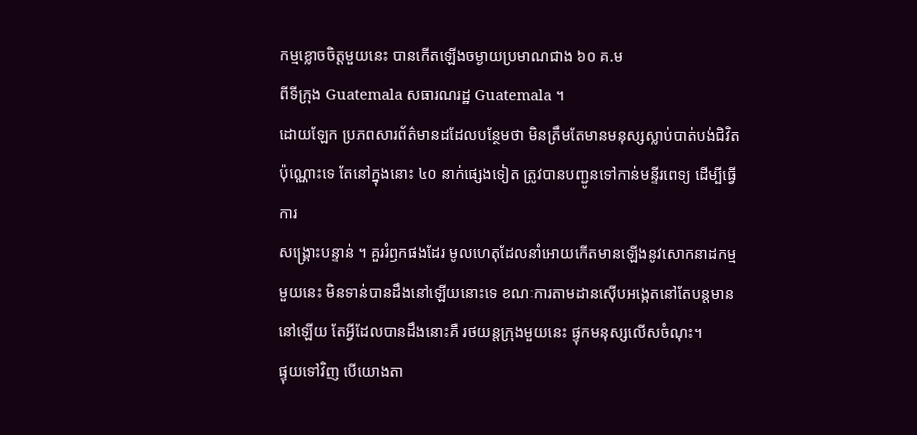កម្មខ្លោចចិត្តមួយនេះ បានកើតឡើងចម្ងាយប្រមាណជាង ៦០ គ.ម
ពីទីក្រុង Guatemala សធារណរដ្ឋ Guatemala ។
ដោយឡែក ប្រភពសារព័ត៌មានដដែលបន្ថែមថា មិនត្រឹមតែមានមនុស្សស្លាប់បាត់បង់ជិវិត
ប៉ុណ្ណោះទេ តែនៅក្នុងនោះ ៤០ នាក់ផ្សេងទៀត ត្រូវបានបញ្ជូនទៅកាន់មន្ទីរពេទ្យ ដើម្បីធ្វើការ
សង្គ្រោះបន្ទាន់ ។ គួររំឭកផងដែរ មូលហេតុដែលនាំអោយកើតមានឡើងនូវសោកនាដកម្ម
មួយនេះ មិនទាន់បានដឹងនៅឡើយនោះទេ ខណៈការតាមដានស៊ើបអង្កេតនៅតែបន្តមាន
នៅឡើយ តែអ្វីដែលបានដឹងនោះគឺ រថយន្តក្រុងមួយនេះ ផ្ទុកមនុស្សលើសចំណុះ។
ផ្ទុយទៅវិញ បើយោងតា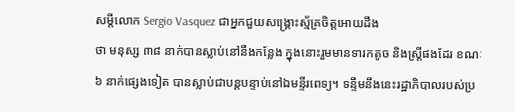សម្តីលោក Sergio Vasquez ជាអ្នកជួយសង្គ្រោះស្ម័គ្រចិត្តអោយដឹង
ថា មនុស្ស ៣៨ នាក់បានស្លាប់នៅនឹងកន្លែង ក្នុងនោះរួមមានទារកតូច និងស្រ្តីផងដែរ ខណៈ
៦ នាក់ផ្សេងទៀត បានស្លាប់ជាបន្តបន្ទាប់នៅឯមន្ទីរពេទ្យ។ ទន្ទឹមនឹងនេះរដ្ឋាភិបាលរបស់ប្រ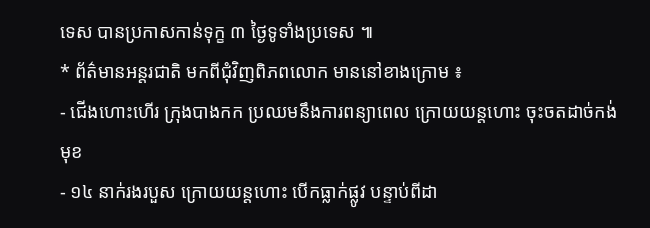ទេស បានប្រកាសកាន់ទុក្ខ ៣ ថ្ងៃទូទាំងប្រទេស ៕
* ព័ត៌មានអន្តរជាតិ មកពីជុំវិញពិភពលោក មាននៅខាងក្រោម ៖
- ជើងហោះហើរ ក្រុងបាងកក ប្រឈមនឹងការពន្យាពេល ក្រោយយន្តហោះ ចុះចតដាច់កង់
មុខ
- ១៤ នាក់រងរបួស ក្រោយយន្តហោះ បើកធ្លាក់ផ្លូវ បន្ទាប់ពីដា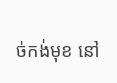ច់កង់មុខ នៅ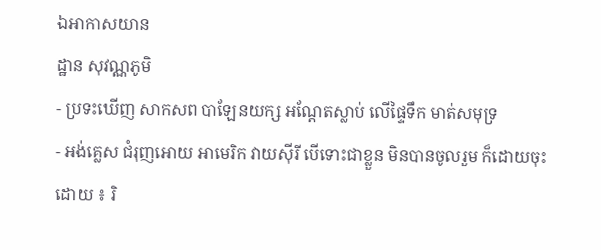ឯអាកាសយាន
ដ្ឋាន សុវណ្ណភូមិ
- ប្រទះឃើញ សាកសព បាឡែនយក្ស អណ្តែតស្លាប់ លើផ្ទៃទឹក មាត់សមុទ្រ
- អង់គ្លេស ជំរុញអោយ អាមេរិក វាយស៊ីរី បើទោះជាខ្លួន មិនបានចូលរួម ក៏ដោយចុះ
ដោយ ៖ រិ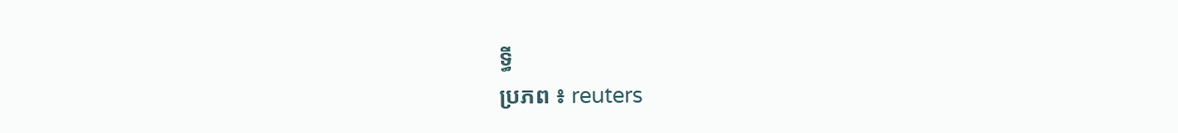ទ្ធី
ប្រភព ៖ reuters